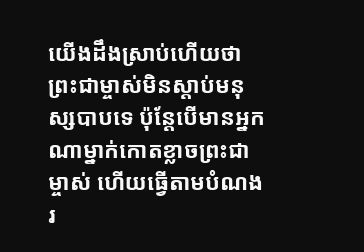យើងដឹងស្រាប់ហើយថា ព្រះជាម្ចាស់មិនស្តាប់មនុស្សបាបទេ ប៉ុន្ដែបើមានអ្នកណាម្នាក់កោតខ្លាចព្រះជាម្ចាស់ ហើយធ្វើតាមបំណងរ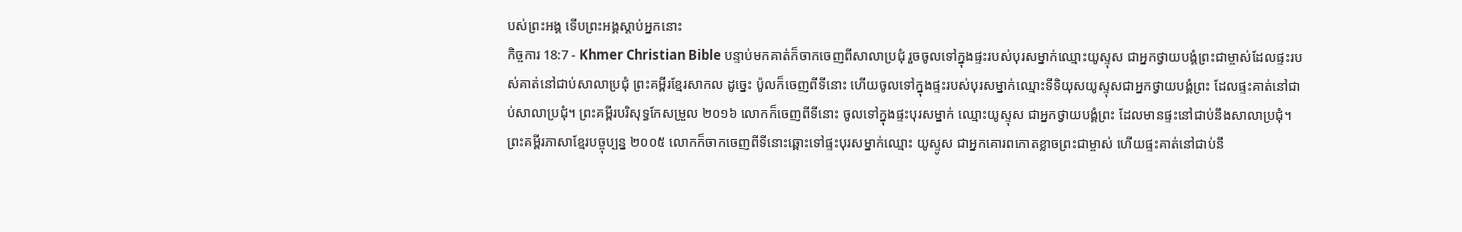បស់ព្រះអង្គ ទើបព្រះអង្គស្តាប់អ្នកនោះ
កិច្ចការ 18:7 - Khmer Christian Bible បន្ទាប់មកគាត់ក៏ចាកចេញពីសាលាប្រជុំ រួចចូលទៅក្នុងផ្ទះរបស់បុរសម្នាក់ឈ្មោះយូស្ទុស ជាអ្នកថ្វាយបង្គំព្រះជាម្ចាស់ដែលផ្ទះរបស់គាត់នៅជាប់សាលាប្រជុំ ព្រះគម្ពីរខ្មែរសាកល ដូច្នេះ ប៉ូលក៏ចេញពីទីនោះ ហើយចូលទៅក្នុងផ្ទះរបស់បុរសម្នាក់ឈ្មោះទីទិយុសយូស្ទុសជាអ្នកថ្វាយបង្គំព្រះ ដែលផ្ទះគាត់នៅជាប់សាលាប្រជុំ។ ព្រះគម្ពីរបរិសុទ្ធកែសម្រួល ២០១៦ លោកក៏ចេញពីទីនោះ ចូលទៅក្នុងផ្ទះបុរសម្នាក់ ឈ្មោះយូស្ទុស ជាអ្នកថ្វាយបង្គំព្រះ ដែលមានផ្ទះនៅជាប់នឹងសាលាប្រជុំ។ ព្រះគម្ពីរភាសាខ្មែរបច្ចុប្បន្ន ២០០៥ លោកក៏ចាកចេញពីទីនោះឆ្ពោះទៅផ្ទះបុរសម្នាក់ឈ្មោះ យូស្ទូស ជាអ្នកគោរពកោតខ្លាចព្រះជាម្ចាស់ ហើយផ្ទះគាត់នៅជាប់នឹ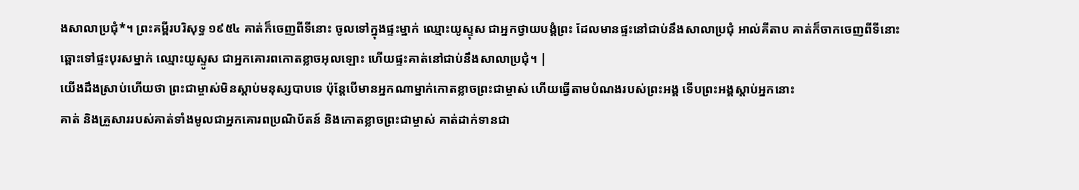ងសាលាប្រជុំ*។ ព្រះគម្ពីរបរិសុទ្ធ ១៩៥៤ គាត់ក៏ចេញពីទីនោះ ចូលទៅក្នុងផ្ទះម្នាក់ ឈ្មោះយូស្ទុស ជាអ្នកថ្វាយបង្គំព្រះ ដែលមានផ្ទះនៅជាប់នឹងសាលាប្រជុំ អាល់គីតាប គាត់ក៏ចាកចេញពីទីនោះ ឆ្ពោះទៅផ្ទះបុរសម្នាក់ ឈ្មោះយូស្ទូស ជាអ្នកគោរពកោតខ្លាចអុលឡោះ ហើយផ្ទះគាត់នៅជាប់នឹងសាលាប្រជុំ។ |
យើងដឹងស្រាប់ហើយថា ព្រះជាម្ចាស់មិនស្តាប់មនុស្សបាបទេ ប៉ុន្ដែបើមានអ្នកណាម្នាក់កោតខ្លាចព្រះជាម្ចាស់ ហើយធ្វើតាមបំណងរបស់ព្រះអង្គ ទើបព្រះអង្គស្តាប់អ្នកនោះ
គាត់ និងគ្រួសាររបស់គាត់ទាំងមូលជាអ្នកគោរពប្រណិប័តន៍ និងកោតខ្លាចព្រះជាម្ចាស់ គាត់ដាក់ទានជា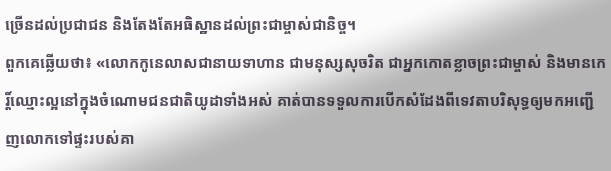ច្រើនដល់ប្រជាជន និងតែងតែអធិស្ឋានដល់ព្រះជាម្ចាស់ជានិច្ច។
ពួកគេឆ្លើយថា៖ «លោកកូនេលាសជានាយទាហាន ជាមនុស្សសុចរិត ជាអ្នកកោតខ្លាចព្រះជាម្ចាស់ និងមានកេរ្ដិ៍ឈ្មោះល្អនៅក្នុងចំណោមជនជាតិយូដាទាំងអស់ គាត់បានទទួលការបើកសំដែងពីទេវតាបរិសុទ្ធឲ្យមកអញ្ជើញលោកទៅផ្ទះរបស់គា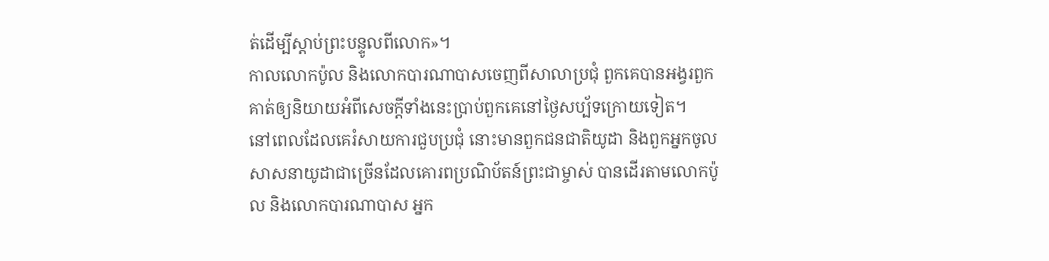ត់ដើម្បីស្ដាប់ព្រះបន្ទូលពីលោក»។
កាលលោកប៉ូល និងលោកបារណាបាសចេញពីសាលាប្រជុំ ពួកគេបានអង្វរពួកគាត់ឲ្យនិយាយអំពីសេចក្ដីទាំងនេះប្រាប់ពួកគេនៅថ្ងៃសប្ប័ទក្រោយទៀត។
នៅពេលដែលគេរំសាយការជួបប្រជុំ នោះមានពួកជនជាតិយូដា និងពួកអ្នកចូលសាសនាយូដាជាច្រើនដែលគោរពប្រណិប័តន៍ព្រះជាម្ចាស់ បានដើរតាមលោកប៉ូល និងលោកបារណាបាស អ្នក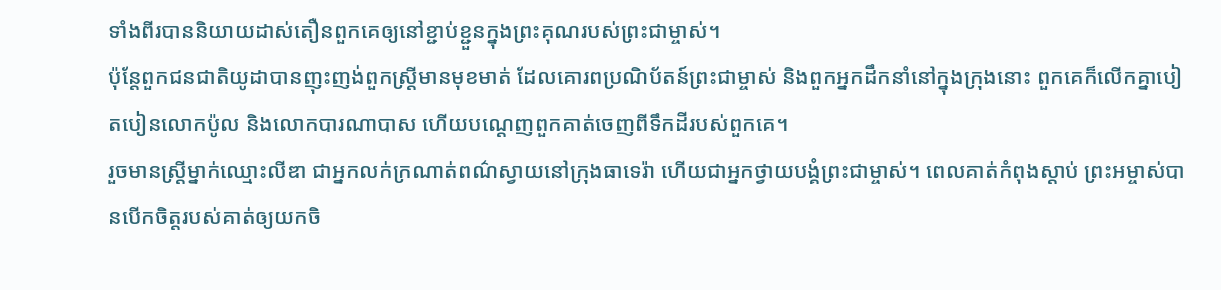ទាំងពីរបាននិយាយដាស់តឿនពួកគេឲ្យនៅខ្ជាប់ខ្ជួនក្នុងព្រះគុណរបស់ព្រះជាម្ចាស់។
ប៉ុន្ដែពួកជនជាតិយូដាបានញុះញង់ពួកស្ដ្រីមានមុខមាត់ ដែលគោរពប្រណិប័តន៍ព្រះជាម្ចាស់ និងពួកអ្នកដឹកនាំនៅក្នុងក្រុងនោះ ពួកគេក៏លើកគ្នាបៀតបៀនលោកប៉ូល និងលោកបារណាបាស ហើយបណ្ដេញពួកគាត់ចេញពីទឹកដីរបស់ពួកគេ។
រួចមានស្ដ្រីម្នាក់ឈ្មោះលីឌា ជាអ្នកលក់ក្រណាត់ពណ៌ស្វាយនៅក្រុងធាទេរ៉ា ហើយជាអ្នកថ្វាយបង្គំព្រះជាម្ចាស់។ ពេលគាត់កំពុងស្ដាប់ ព្រះអម្ចាស់បានបើកចិត្ដរបស់គាត់ឲ្យយកចិ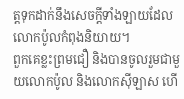ត្ដទុកដាក់នឹងសេចក្ដីទាំងឡាយដែលលោកប៉ូលកំពុងនិយាយ។
ពួកគេខ្លះព្រមជឿ និងបានចូលរួមជាមួយលោកប៉ូល និងលោកស៊ីឡាស ហើ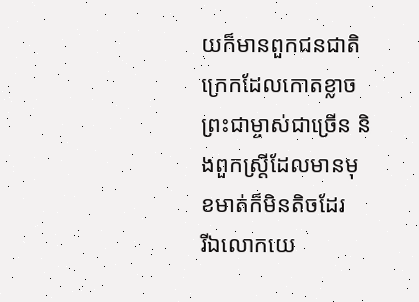យក៏មានពួកជនជាតិក្រេកដែលកោតខ្លាចព្រះជាម្ចាស់ជាច្រើន និងពួកស្ដ្រីដែលមានមុខមាត់ក៏មិនតិចដែរ
រីឯលោកយេ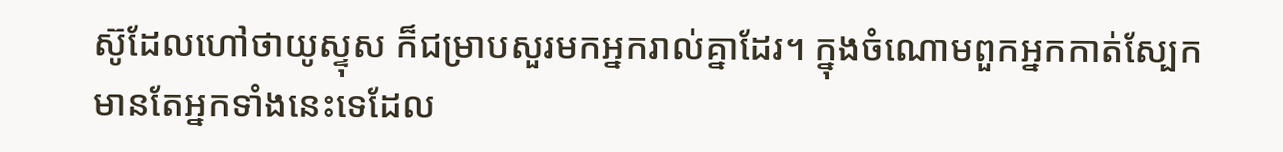ស៊ូដែលហៅថាយូស្ទុស ក៏ជម្រាបសួរមកអ្នករាល់គ្នាដែរ។ ក្នុងចំណោមពួកអ្នកកាត់ស្បែក មានតែអ្នកទាំងនេះទេដែល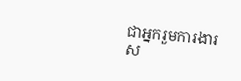ជាអ្នករួមការងារស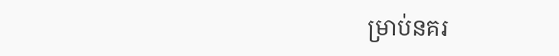ម្រាប់នគរ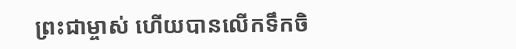ព្រះជាម្ចាស់ ហើយបានលើកទឹកចិ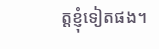ត្ដខ្ញុំទៀតផង។